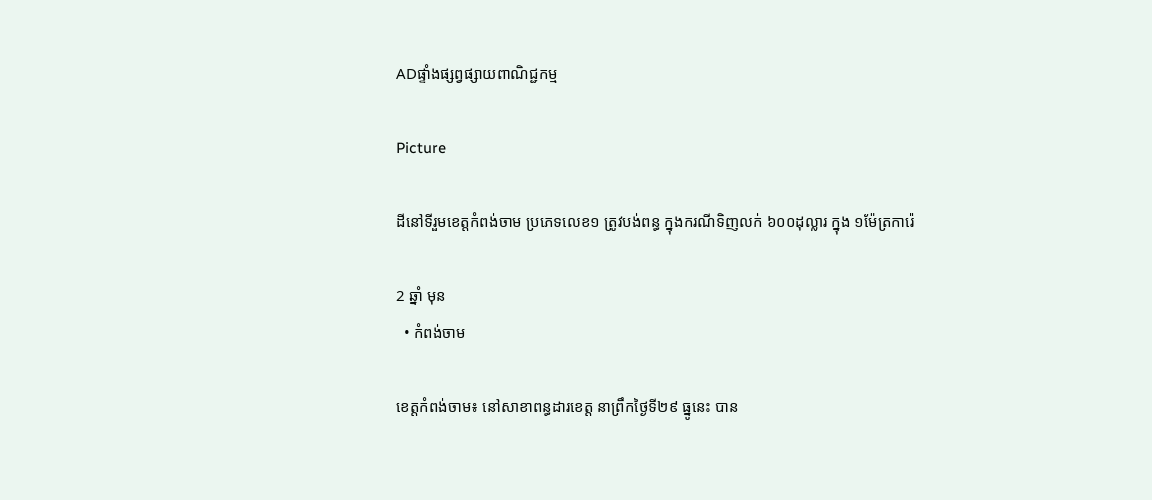ADផ្ទាំងផ្សព្វផ្សាយពាណិជ្ជកម្ម

Picture

ដីនៅទីរួមខេត្តកំពង់ចាម ប្រភេទលេខ១ ត្រូវបង់ពន្ធ ក្នុងករណីទិញលក់ ៦០០ដុល្លារ ក្នុង ១ម៉ែត្រការ៉េ

2 ឆ្នាំ មុន
  • កំពង់ចាម

ខេត្តកំពង់ចាម៖ នៅសាខាពន្ធដារខេត្ត នាព្រឹកថ្ងៃទី២៩ ធ្នូនេះ បាន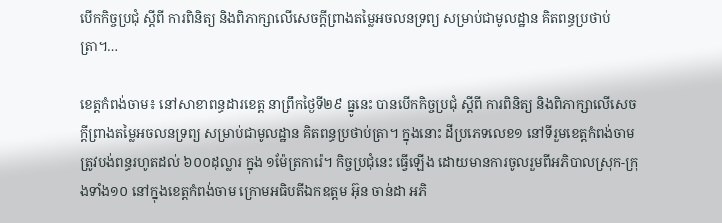បើកកិច្ចប្រជុំ ស្តីពី ការពិនិត្យ និងពិភាក្សាលើសេចក្តីព្រាងតម្លៃអចលនទ្រព្យ សម្រាប់ជាមូលដ្ឋាន គិតពន្ធប្រថាប់ត្រា។…

ខេត្តកំពង់ចាម៖ នៅសាខាពន្ធដារខេត្ត នាព្រឹកថ្ងៃទី២៩ ធ្នូនេះ បានបើកកិច្ចប្រជុំ ស្តីពី ការពិនិត្យ និងពិភាក្សាលើសេចក្តីព្រាងតម្លៃអចលនទ្រព្យ សម្រាប់ជាមូលដ្ឋាន គិតពន្ធប្រថាប់ត្រា។ ក្នុងនោះ ដីប្រភេទលេខ១ នៅទីរួមខេត្តកំពង់ចាម ត្រូវបង់ពន្ធរហូតដល់ ៦០០ដុល្លារ ក្នុង ១ម៉ែត្រការ៉េ។ កិច្ចប្រជុំនេះ ធ្វើឡើង ដោយមានការចូលរួមពីអភិបាលស្រុក-ក្រុងទាំង១០ នៅក្នុងខេត្តកំពង់ចាម ក្រោមអធិបតីឯកឧត្តម អ៊ុន ចាន់ដា អភិ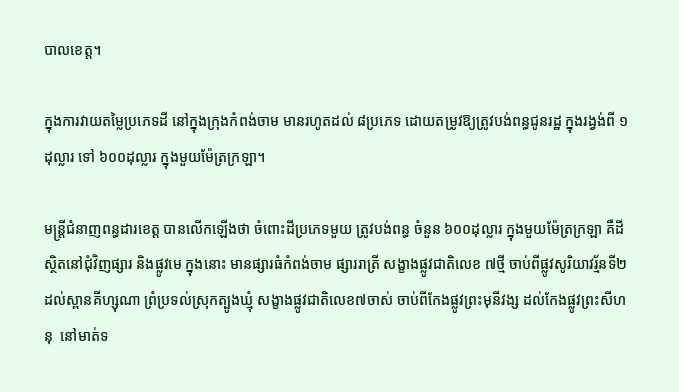បាលខេត្ត។

ក្នុងការវាយតម្លៃប្រភេទដី នៅក្នុងក្រុងកំពង់ចាម មានរហូតដល់ ៨ប្រភេទ ដោយតម្រូវឱ្យត្រូវបង់ពន្ធជូនរដ្ឋ ក្នុងរង្វង់ពី ១ដុល្លារ ទៅ ៦០០ដុល្លារ ក្នុងមួយម៉ែត្រក្រឡា។

មន្ត្រីជំនាញពន្ធដារខេត្ត បានលើកឡើងថា ចំពោះដីប្រភេទមួយ ត្រូវបង់ពន្ធ ចំនួន ៦០០ដុល្លារ ក្នុងមួយម៉ែត្រក្រឡា គឺដីស្ថិតនៅជុំវិញផ្សារ និងផ្លូវមេ ក្នុងនោះ មានផ្សារធំកំពង់ចាម ផ្សាររាត្រី សង្ខាងផ្លូវជាតិលេខ ៧ថ្មី ចាប់ពីផ្លូវសូរិយាវរ្ម័នទី២ ដល់ស្ពានគីហ្សុណា ព្រំប្រទល់ស្រុកត្បូងឃ្មុំ សង្ខាងផ្លូវជាតិលេខ៧ចាស់ ចាប់ពីកែងផ្លូវព្រះមុនីវង្ស ដល់កែងផ្លូវព្រះសីហនុ  នៅមាត់ទ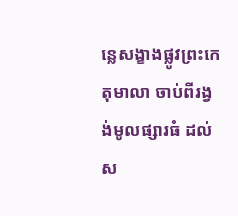ន្លេសង្ខាងផ្លូវព្រះកេតុមាលា ចាប់ពីរង្វង់មូលផ្សារធំ ដល់ស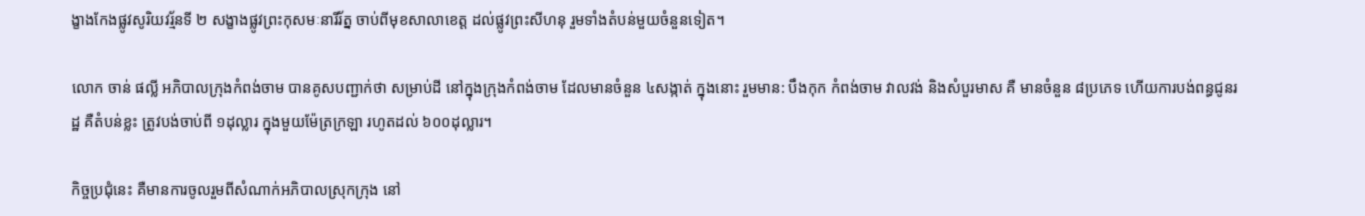ង្ខាងកែងផ្លូវសូរិយវរ្ម័នទី ២ សង្ខាងផ្លូវព្រះកុសមៈនារីរ័ត្ន ចាប់ពីមុខសាលាខេត្ត ដល់ផ្លូវព្រះសីហនុ រួមទាំងតំបន់មួយចំនួនទៀត។

លោក ចាន់ ផល្លី អភិបាលក្រុងកំពង់ចាម បានគូសបញ្ជាក់ថា សម្រាប់ដី នៅក្នុងក្រុងកំពង់ចាម ដែលមានចំនួន ៤សង្កាត់ ក្នុងនោះ រួមមាន: បឹងកុក កំពង់ចាម វាលវង់ និងសំបួរមាស គឺ មានចំនួន ៨ប្រភេទ ហើយការបង់ពន្ធជូនរដ្ឋ គឺតំបន់ខ្លះ ត្រូវបង់ចាប់ពី ១ដុល្លារ ក្នុងមួយម៉ែត្រក្រឡា រហូតដល់ ៦០០ដុល្លារ។

កិច្ចប្រជុំនេះ គឺមានការចូលរួមពីសំណាក់អភិបាលស្រុកក្រុង នៅ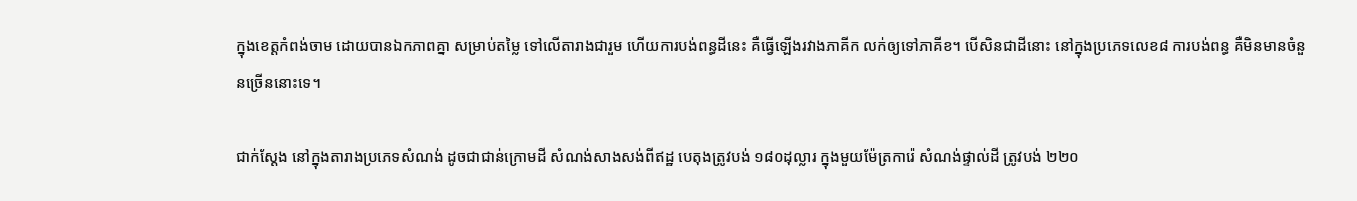ក្នុងខេត្តកំពង់ចាម ដោយបានឯកភាពគ្នា សម្រាប់តម្លៃ ទៅលើតារាងជារួម ហើយការបង់ពន្ធដីនេះ គឺធ្វើឡើងរវាងភាគីក លក់ឲ្យទៅភាគីខ។ បើសិនជាដីនោះ នៅក្នុងប្រភេទលេខ៨ ការបង់ពន្ធ គឺមិនមានចំនួនច្រើននោះទេ។

ជាក់ស្ដែង នៅក្នុងតារាងប្រភេទសំណង់ ដូចជាជាន់ក្រោមដី សំណង់សាងសង់ពីឥដ្ឋ បេតុងត្រូវបង់ ១៨០ដុល្លារ ក្នុងមួយម៉ែត្រការ៉េ សំណង់ផ្ទាល់ដី ត្រូវបង់ ២២០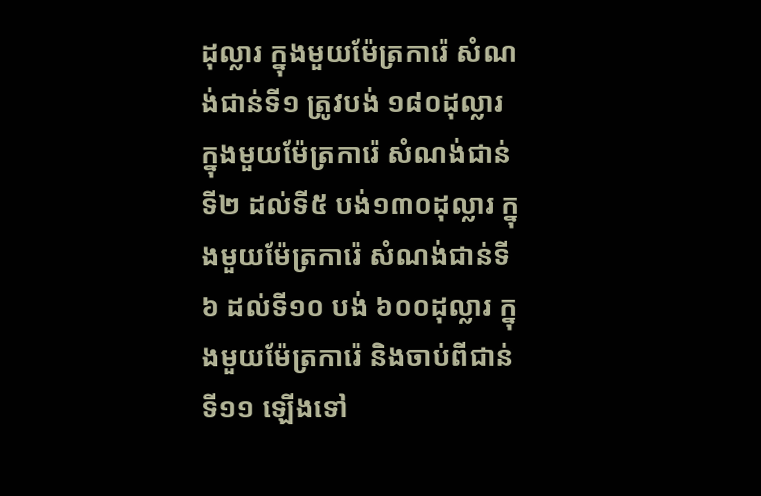ដុល្លារ ក្នុងមួយម៉ែត្រការ៉េ សំណង់ជាន់ទី១ ត្រូវបង់ ១៨០ដុល្លារ ក្នុងមួយម៉ែត្រការ៉េ សំណង់ជាន់ទី២ ដល់ទី៥ បង់១៣០ដុល្លារ ក្នុងមួយម៉ែត្រការ៉េ សំណង់ជាន់ទី៦ ដល់ទី១០ បង់ ៦០០ដុល្លារ ក្នុងមួយម៉ែត្រការ៉េ និងចាប់ពីជាន់ទី១១ ឡើងទៅ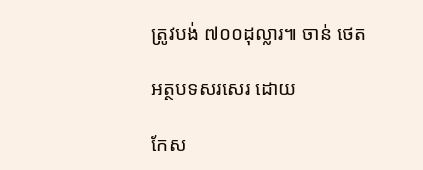ត្រូវបង់ ៧០០ដុល្លារ៕ ចាន់ ថេត

អត្ថបទសរសេរ ដោយ

កែស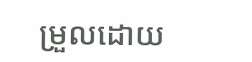ម្រួលដោយ